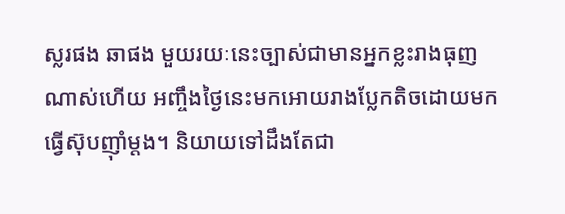ស្លរផង ឆាផង មួយរយៈនេះច្បាស់ជាមានអ្នកខ្លះរាងធុញណាស់ហើយ អញ្ចឹងថ្ងៃនេះមកអោយរាងប្លែកតិចដោយមកធ្វើស៊ុបញ៉ាំម្ដង។ និយាយទៅដឹងតែជា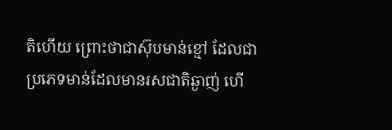តិហើយ ព្រោះថាជាស៊ុបមាន់ខ្មៅ ដែលជាប្រភេទមាន់ដែលមានរសជាតិឆ្ងាញ់ ហើ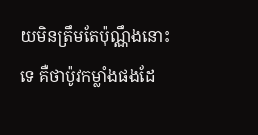យមិនត្រឹមតែប៉ុណ្ណឹងនោះទេ គឺថាប៉ូវកម្លាំងផងដែ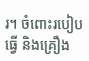រ។ ចំពោះរបៀបធ្វើ និងគ្រឿង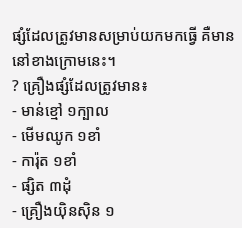ផ្សំដែលត្រូវមានសម្រាប់យកមកធ្វើ គឺមាននៅខាងក្រោមនេះ។
? គ្រឿងផ្សំដែលត្រូវមាន៖
- មាន់ខ្មៅ ១ក្បាល
- មើមឈូក ១ខាំ
- ការ៉ុត ១ខាំ
- ផ្សិត ៣ដុំ
- គ្រឿងយ៉ិនស៊ិន ១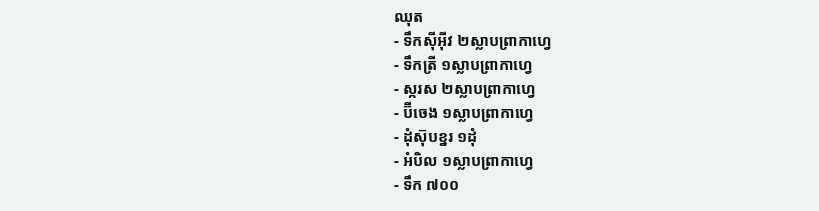ឈុត
- ទឹកស៊ីអ៊ីវ ២ស្លាបព្រាកាហ្វេ
- ទឹកត្រី ១ស្លាបព្រាកាហ្វេ
- ស្ករស ២ស្លាបព្រាកាហ្វេ
- ប៊ីចេង ១ស្លាបព្រាកាហ្វេ
- ដុំស៊ុបខ្នរ ១ដុំ
- អំបិល ១ស្លាបព្រាកាហ្វេ
- ទឹក ៧០០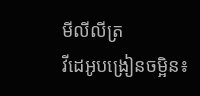មីលីលីត្រ
វីដេអូបង្រៀនចម្អិន៖